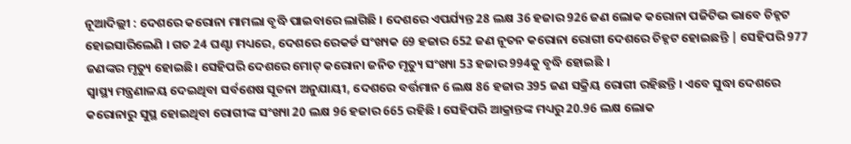ନୂଆଦିଲ୍ଲୀ : ଦେଶରେ କରୋନା ମାମଲା ବୃଦ୍ଧି ପାଇବାରେ ଲାଗିଛି । ଦେଶରେ ଏପର୍ଯ୍ୟନ୍ତ 28 ଲକ୍ଷ 36 ହଜାର 926 ଜଣ ଲୋକ କରୋନା ପଜିଟିଭ ଭାବେ ଚିହ୍ନଟ ହୋଇସାରିଲେଣି । ଗତ 24 ଘଣ୍ଟା ମଧ୍ୟରେ, ଦେଶରେ ରେକର୍ଡ ସଂଖ୍ୟକ 69 ହଜାର 652 ଜଣ ନୂତନ କରୋନା ରୋଗୀ ଦେଶରେ ଚିହ୍ନଟ ହୋଇଛନ୍ତି | ସେହିପରି 977 ଜଣଙ୍କର ମୃତ୍ୟୁ ହୋଇଛି। ସେହିପରି ଦେଶରେ ମୋଟ୍ କରୋନା ଜନିତ ମୃତ୍ୟୁ ସଂଖ୍ୟା 53 ହଜାର 994କୁ ବୃଦ୍ଧି ହୋଇଛି ।
ସ୍ୱାସ୍ଥ୍ୟ ମନ୍ତ୍ରଣାଳୟ ଦେଇଥିବା ସର୍ବଶେଷ ସୂଚନା ଅନୁଯାୟୀ, ଦେଶରେ ବର୍ତ୍ତମାନ 6 ଲକ୍ଷ 86 ହଜାର 395 ଜଣ ସକ୍ରିୟ ରୋଗୀ ରହିଛନ୍ତି । ଏବେ ସୁଦ୍ଧା ଦେଶରେ କରୋନାରୁ ସୁସ୍ଥ ହୋଇଥିବା ରୋଗୀଙ୍କ ସଂଖ୍ୟା 20 ଲକ୍ଷ 96 ହଜାର 665 ରହିଛି । ସେହିପରି ଆକ୍ରାନ୍ତଙ୍କ ମଧ୍ୟରୁ 20.96 ଲକ୍ଷ ଲୋକ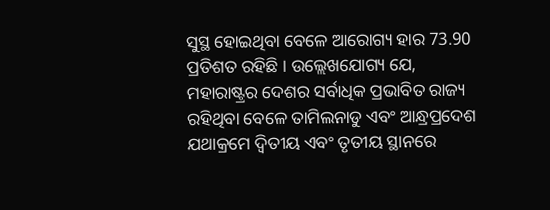ସୁସ୍ଥ ହୋଇଥିବା ବେଳେ ଆରୋଗ୍ୟ ହାର 73.90 ପ୍ରତିଶତ ରହିଛି । ଉଲ୍ଲେଖଯୋଗ୍ୟ ଯେ, ମହାରାଷ୍ଟ୍ରର ଦେଶର ସର୍ବାଧିକ ପ୍ରଭାବିତ ରାଜ୍ୟ ରହିଥିବା ବେଳେ ତାମିଲନାଡୁ ଏବଂ ଆନ୍ଧ୍ରପ୍ରଦେଶ ଯଥାକ୍ରମେ ଦ୍ୱିତୀୟ ଏବଂ ତୃତୀୟ ସ୍ଥାନରେ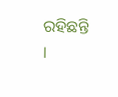ରହିଛନ୍ତି ।